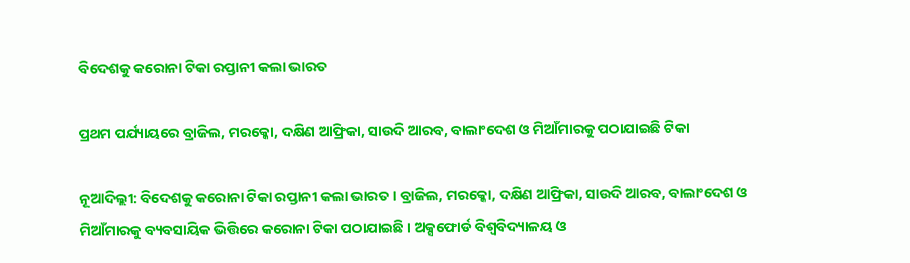ବିଦେଶକୁ କରୋନା ଟିକା ରପ୍ତାନୀ କଲା ଭାରତ

ପ୍ରଥମ ପର୍ଯ୍ୟାୟରେ ବ୍ରାଜିଲ, ମରକ୍କୋ, ଦକ୍ଷିଣ ଆଫ୍ରିକା, ସାଉଦି ଆରବ, ବାଲାଂଦେଶ ଓ ମିଆଁମାରକୁ ପଠାଯାଇଛି ଟିକା

ନୂଆଦିଲ୍ଲୀ: ବିଦେଶକୁ କରୋନା ଟିକା ରପ୍ତାନୀ କଲା ଭାରତ । ବ୍ରାଜିଲ, ମରକ୍କୋ, ଦକ୍ଷିଣ ଆଫ୍ରିକା, ସାଉଦି ଆରବ, ବାଲାଂଦେଶ ଓ ମିଆଁମାରକୁ ବ୍ୟବସାୟିକ ଭିତ୍ତିରେ କରୋନା ଟିକା ପଠାଯାଇଛି । ଅକ୍ସଫୋର୍ଡ ବିଶ୍ୱବିଦ୍ୟାଳୟ ଓ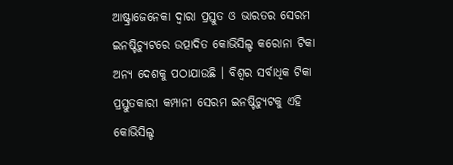ଆଷ୍ଟ୍ରାଜେନେକା ଦ୍ୱାରା ପ୍ରସ୍ତୁତ ଓ ଭାରତର ସେରମ ଇନଷ୍ଟିଚ୍ୟୁଟରେ ଉତ୍ପାଦିତ କୋଭିସିଲ୍ଡ କରୋନା ଟିକା ଅନ୍ୟ ଦେଶକୁ ପଠାଯାଉଛି । ବିଶ୍ୱର ସର୍ବାଧିକ ଟିକା ପ୍ରସ୍ତୁତକାରୀ କମ୍ପାନୀ ସେରମ ଇନଷ୍ଟିଚ୍ୟୁଟକୁ ଏହି କୋଭିସିଲ୍ଡ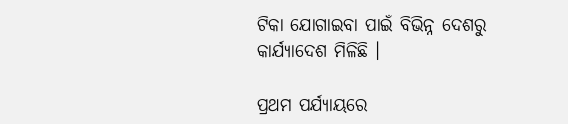ଟିକା ଯୋଗାଇବା ପାଇଁ ବିଭିନ୍ନ ଦେଶରୁ କାର୍ଯ୍ୟାଦେଶ ମିଳିଛି ।

ପ୍ରଥମ ପର୍ଯ୍ୟାୟରେ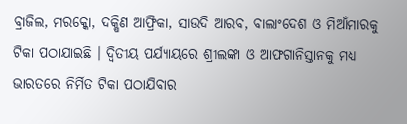ବ୍ରାଜିଲ, ମରକ୍କୋ, ଦକ୍ଷିଣ ଆଫ୍ରିକା, ସାଉଦି ଆରବ, ବାଲାଂଦେଶ ଓ ମିଆଁମାରକୁ ଟିକା ପଠାଯାଇଛି । ଦ୍ୱିତୀୟ ପର୍ଯ୍ୟାୟରେ ଶ୍ରୀଲଙ୍କା ଓ ଆଫଗାନିସ୍ତାନକୁ ମଧ୍ୟ ଭାରତରେ ନିର୍ମିତ ଟିକା ପଠାଯିବାର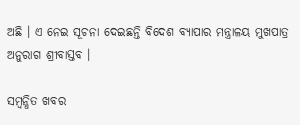ଅଛି । ଏ ନେଇ ସୂଚନା ଦେଇଛନ୍ତି ବିଦେଶ ବ୍ୟାପାର ମନ୍ତ୍ରାଳୟ ମୁଖପାତ୍ର ଅନୁରାଗ ଶ୍ରୀବାସ୍ତବ ।

ସମ୍ବନ୍ଧିତ ଖବର